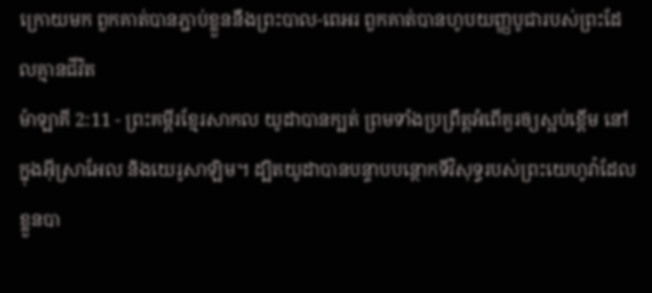ក្រោយមក ពួកគាត់បានភ្ជាប់ខ្លួននឹងព្រះបាល-ពេអរ ពួកគាត់បានហូបយញ្ញបូជារបស់ព្រះដែលគ្មានជីវិត
ម៉ាឡាគី 2:11 - ព្រះគម្ពីរខ្មែរសាកល យូដាបានក្បត់ ព្រមទាំងប្រព្រឹត្តអំពើគួរឲ្យស្អប់ខ្ពើម នៅក្នុងអ៊ីស្រាអែល និងយេរូសាឡិម។ ដ្បិតយូដាបានបន្ទាបបន្ថោកទីវិសុទ្ធរបស់ព្រះយេហូវ៉ាដែលខ្លួនបា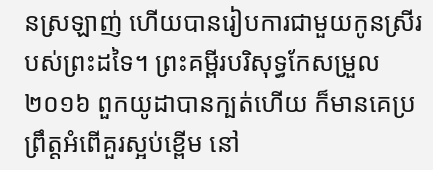នស្រឡាញ់ ហើយបានរៀបការជាមួយកូនស្រីរបស់ព្រះដទៃ។ ព្រះគម្ពីរបរិសុទ្ធកែសម្រួល ២០១៦ ពួកយូដាបានក្បត់ហើយ ក៏មានគេប្រព្រឹត្តអំពើគួរស្អប់ខ្ពើម នៅ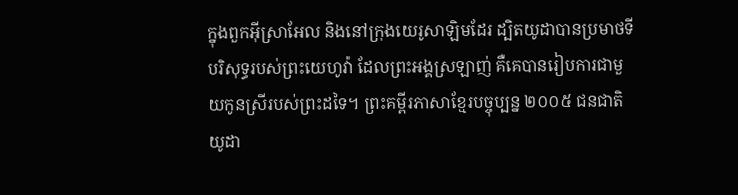ក្នុងពួកអ៊ីស្រាអែល និងនៅក្រុងយេរូសាឡិមដែរ ដ្បិតយូដាបានប្រមាថទីបរិសុទ្ធរបស់ព្រះយេហូវ៉ា ដែលព្រះអង្គស្រឡាញ់ គឺគេបានរៀបការជាមួយកូនស្រីរបស់ព្រះដទៃ។ ព្រះគម្ពីរភាសាខ្មែរបច្ចុប្បន្ន ២០០៥ ជនជាតិយូដា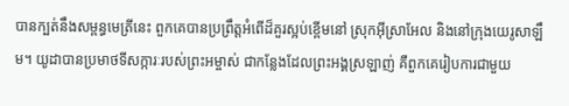បានក្បត់នឹងសម្ពន្ធមេត្រីនេះ ពួកគេបានប្រព្រឹត្តអំពើដ៏គួរស្អប់ខ្ពើមនៅ ស្រុកអ៊ីស្រាអែល និងនៅក្រុងយេរូសាឡឹម។ យូដាបានប្រមាថទីសក្ការៈរបស់ព្រះអម្ចាស់ ជាកន្លែងដែលព្រះអង្គស្រឡាញ់ គឺពួកគេរៀបការជាមួយ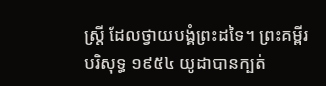ស្ត្រី ដែលថ្វាយបង្គំព្រះដទៃ។ ព្រះគម្ពីរបរិសុទ្ធ ១៩៥៤ យូដាបានក្បត់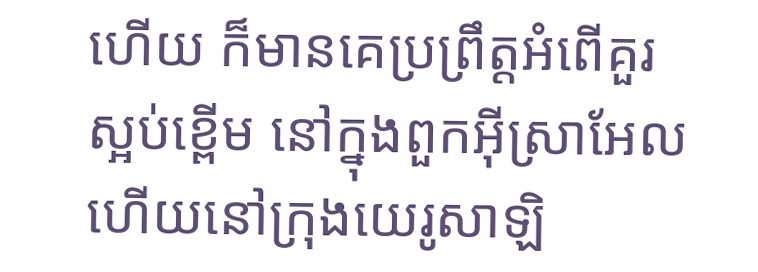ហើយ ក៏មានគេប្រព្រឹត្តអំពើគួរស្អប់ខ្ពើម នៅក្នុងពួកអ៊ីស្រាអែល ហើយនៅក្រុងយេរូសាឡិ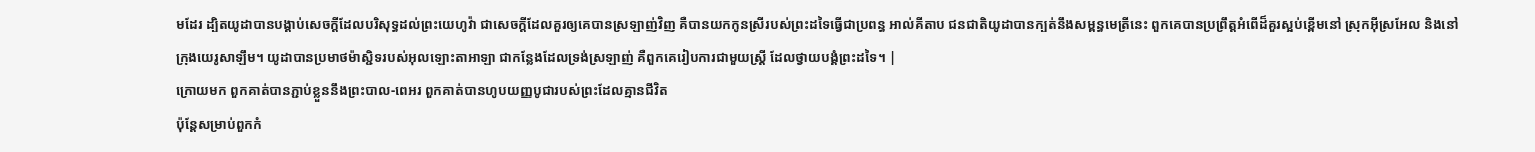មដែរ ដ្បិតយូដាបានបង្គាប់សេចក្ដីដែលបរិសុទ្ធដល់ព្រះយេហូវ៉ា ជាសេចក្ដីដែលគួរឲ្យគេបានស្រឡាញ់វិញ គឺបានយកកូនស្រីរបស់ព្រះដទៃធ្វើជាប្រពន្ធ អាល់គីតាប ជនជាតិយូដាបានក្បត់នឹងសម្ពន្ធមេត្រីនេះ ពួកគេបានប្រព្រឹត្តអំពើដ៏គួរស្អប់ខ្ពើមនៅ ស្រុកអ៊ីស្រអែល និងនៅក្រុងយេរូសាឡឹម។ យូដាបានប្រមាថម៉ាស្ជិទរបស់អុលឡោះតាអាឡា ជាកន្លែងដែលទ្រង់ស្រឡាញ់ គឺពួកគេរៀបការជាមួយស្ត្រី ដែលថ្វាយបង្គំព្រះដទៃ។ |
ក្រោយមក ពួកគាត់បានភ្ជាប់ខ្លួននឹងព្រះបាល-ពេអរ ពួកគាត់បានហូបយញ្ញបូជារបស់ព្រះដែលគ្មានជីវិត
ប៉ុន្តែសម្រាប់ពួកកំ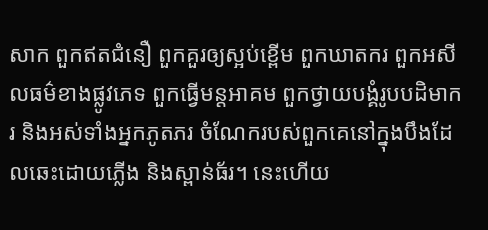សាក ពួកឥតជំនឿ ពួកគួរឲ្យស្អប់ខ្ពើម ពួកឃាតករ ពួកអសីលធម៌ខាងផ្លូវភេទ ពួកធ្វើមន្តអាគម ពួកថ្វាយបង្គំរូបបដិមាករ និងអស់ទាំងអ្នកភូតភរ ចំណែករបស់ពួកគេនៅក្នុងបឹងដែលឆេះដោយភ្លើង និងស្ពាន់ធ័រ។ នេះហើយ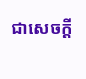ជាសេចក្ដី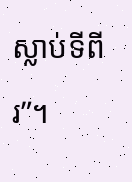ស្លាប់ទីពីរ”។